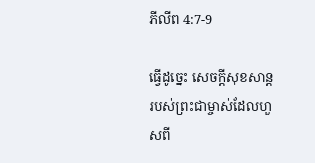ភីលីព 4:7-9

ធ្វើដូច្នេះ សេចក្ដីសុខសាន្តរបស់ព្រះជាម្ចាស់ដែលហួសពី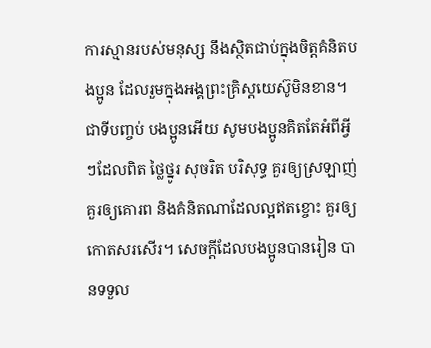ការស្មានរបស់មនុស្ស នឹងស្ថិតជាប់ក្នុងចិត្តគំនិតបងប្អូន ដែលរួមក្នុងអង្គព្រះគ្រិស្តយេស៊ូមិនខាន។ ជាទីបញ្ចប់ បងប្អូនអើយ សូមបងប្អូនគិតតែអំពីអ្វីៗដែលពិត ថ្លៃថ្នូរ សុចរិត បរិសុទ្ធ គួរឲ្យស្រឡាញ់ គួរឲ្យគោរព និងគំនិតណាដែលល្អឥតខ្ចោះ គួរឲ្យកោតសរសើរ។ សេចក្ដីដែលបងប្អូនបានរៀន បានទទួល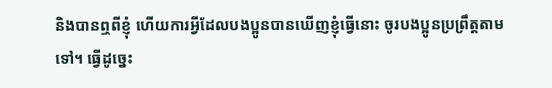និងបានឮពីខ្ញុំ ហើយការអ្វីដែលបងប្អូនបានឃើញខ្ញុំធ្វើនោះ ចូរបងប្អូនប្រព្រឹត្តតាមទៅ។ ធ្វើដូច្នេះ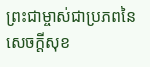ព្រះជាម្ចាស់ជាប្រភពនៃសេចក្ដីសុខ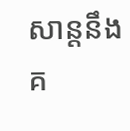សាន្តនឹងគ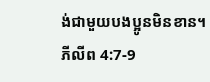ង់ជាមួយបងប្អូនមិនខាន។
ភីលីព 4:7-9